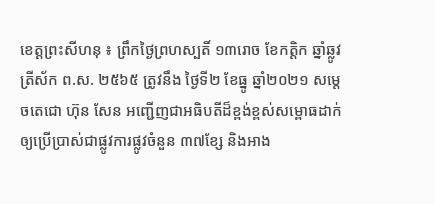ខេត្តព្រះសីហនុ ៖ ព្រឹកថ្ងៃព្រហស្បតិ៍ ១៣រោច ខែកត្តិក ឆ្នាំឆ្លូវ ត្រីស័ក ព.ស. ២៥៦៥ ត្រូវនឹង ថ្ងៃទី២ ខែធ្នូ ឆ្នាំ២០២១ សម្តេចតេជោ ហ៊ុន សែន អញ្ជើញជាអធិបតីដ៏ខ្ពង់ខ្ពស់សម្ពោធដាក់ឲ្យប្រើប្រាស់ជាផ្លូវការផ្លូវចំនួន ៣៧ខ្សែ និងអាង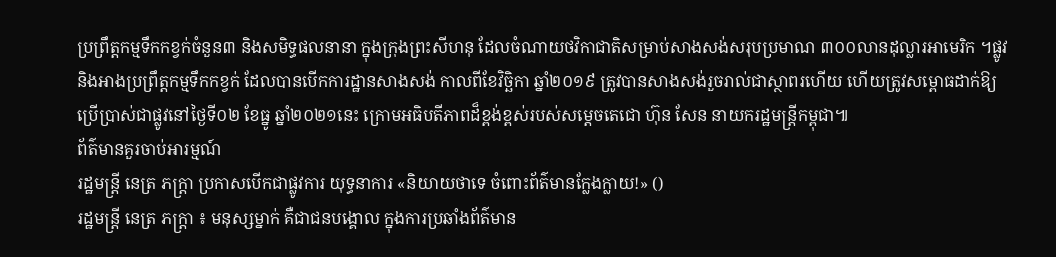ប្រព្រឹត្តកម្មទឹកកខ្វក់ចំនួន៣ និងសមិទ្ធផលនានា ក្នុងក្រុងព្រះសីហនុ ដែលចំណាយថវិកាជាតិសម្រាប់សាងសង់សរុបប្រមាណ ៣០០លានដុល្លារអាមេរិក ។ផ្លូវ និងអាងប្រព្រឹត្តកម្មទឹកកខ្វក់ ដែលបានបើកការដ្ឋានសាងសង់ កាលពីខែវិច្ឆិកា ឆ្នាំ២០១៩ ត្រូវបានសាងសង់រួចរាល់ជាស្ថាពរហើយ ហើយត្រូវសម្ពោធដាក់ឱ្យប្រើប្រាស់ជាផ្លូវនៅថ្ងៃទី០២ ខែធ្នូ ឆ្នាំ២០២១នេះ ក្រោមអធិបតីភាពដ៏ខ្ពង់ខ្ពស់របស់សម្តេចតេជោ ហ៊ុន សែន នាយករដ្ឋមន្ត្រីកម្ពុជា៕
ព័ត៌មានគួរចាប់អារម្មណ៍
រដ្ឋមន្ត្រី នេត្រ ភក្ត្រា ប្រកាសបើកជាផ្លូវការ យុទ្ធនាការ «និយាយថាទេ ចំពោះព័ត៌មានក្លែងក្លាយ!» ()
រដ្ឋមន្ត្រី នេត្រ ភក្ត្រា ៖ មនុស្សម្នាក់ គឺជាជនបង្គោល ក្នុងការប្រឆាំងព័ត៌មាន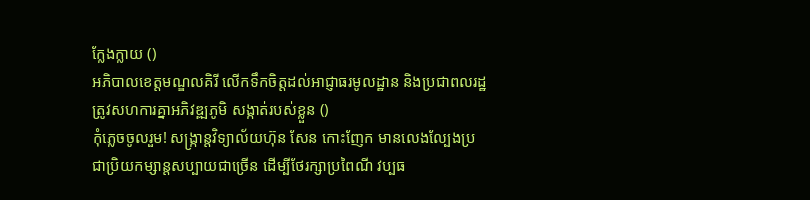ក្លែងក្លាយ ()
អភិបាលខេត្តមណ្ឌលគិរី លើកទឹកចិត្តដល់អាជ្ញាធរមូលដ្ឋាន និងប្រជាពលរដ្ឋ ត្រូវសហការគ្នាអភិវឌ្ឍភូមិ សង្កាត់របស់ខ្លួន ()
កុំភ្លេចចូលរួម! សង្ក្រាន្តវិទ្យាល័យហ៊ុន សែន កោះញែក មានលេងល្បែងប្រជាប្រិយកម្សាន្តសប្បាយជាច្រើន ដើម្បីថែរក្សាប្រពៃណី វប្បធ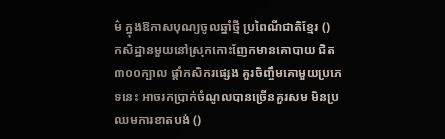ម៌ ក្នុងឱកាសបុណ្យចូលឆ្នាំថ្មី ប្រពៃណីជាតិខ្មែរ ()
កសិដ្ឋានមួយនៅស្រុកកោះញែកមានគោបាយ ជិត៣០០ក្បាល ផ្ដាំកសិករផ្សេង គួរចិញ្ចឹមគោមួយប្រភេទនេះ អាចរកប្រាក់ចំណូលបានច្រើនគួរសម មិនប្រឈមការខាតបង់ ()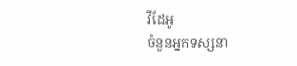វីដែអូ
ចំនួនអ្នកទស្សនា